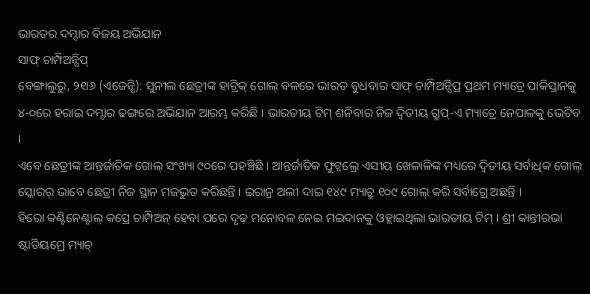ଭାରତର ଦମ୍ଦାର ବିଜୟ ଅଭିଯାନ
ସାଫ୍ ଚାମ୍ପିଅନ୍ସିପ୍
ବେଙ୍ଗାଲୁରୁ, ୨୧ା୬ (ଏଜେନ୍ସି): ସୁନୀଲ ଛେତ୍ରୀଙ୍କ ହାଟ୍ରିକ୍ ଗୋଲ୍ ବଳରେ ଭାରତ ବୁଧବାର ସାଫ୍ ଚାମ୍ପିଅନ୍ସିପ୍ର ପ୍ରଥମ ମ୍ୟାଚ୍ରେ ପାକିସ୍ତାନକୁ ୪-୦ରେ ହରାଇ ଦମ୍ଦାର ଢଙ୍ଗରେ ଅଭିଯାନ ଆରମ୍ଭ କରିଛି । ଭାରତୀୟ ଟିମ୍ ଶନିବାର ନିଜ ଦ୍ୱିତୀୟ ଗ୍ରୁପ୍-ଏ ମ୍ୟାଚ୍ରେ ନେପାଳକୁ ଭେଟିବ ।
ଏବେ ଛେତ୍ରୀଙ୍କ ଆନ୍ତର୍ଜାତିକ ଗୋଲ୍ ସଂଖ୍ୟା ୯୦ରେ ପହଞ୍ଚିଛି । ଆନ୍ତର୍ଜାତିକ ଫୁଟ୍ବଲ୍ରେ ଏସୀୟ ଖେଳାଳିଙ୍କ ମଧ୍ୟରେ ଦ୍ୱିତୀୟ ସର୍ବାଧିକ ଗୋଲ୍ ସ୍କୋରର୍ ଭାବେ ଛେତ୍ରୀ ନିଜ ସ୍ଥାନ ମଜଭୁତ କରିଛନ୍ତି । ଇରାନ୍ର ଅଲୀ ଦାଇ ୧୪୯ ମ୍ୟାଚ୍ରୁ ୧୦୯ ଗୋଲ୍ କରି ସର୍ବାଗ୍ରେ ଅଛନ୍ତି ।
ହିରୋ କଣ୍ଟିନେଣ୍ଟାଲ୍ କପ୍ରେ ଚାମ୍ପିଅନ୍ ହେବା ପରେ ଦୃଢ଼ ମନୋବଳ ନେଇ ମଇଦାନକୁ ଓହ୍ଲାଇଥିଲା ଭାରତୀୟ ଟିମ୍ । ଶ୍ରୀ କାନ୍ତୀରଭା ଷ୍ଟାଡିୟମ୍ରେ ମ୍ୟାଚ୍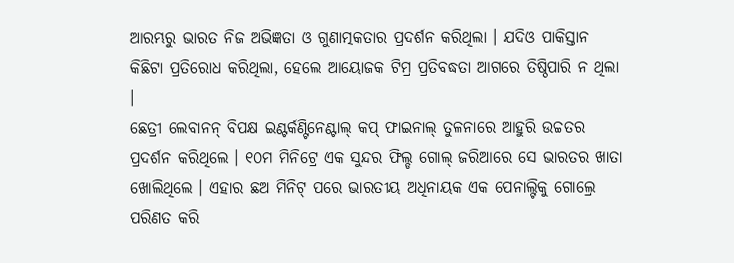ଆରମ୍ଭରୁ ଭାରତ ନିଜ ଅଭିଜ୍ଞତା ଓ ଗୁଣାତ୍ମକତାର ପ୍ରଦର୍ଶନ କରିଥିଲା । ଯଦିଓ ପାକିସ୍ତାନ କିଛିଟା ପ୍ରତିରୋଧ କରିଥିଲା, ହେଲେ ଆୟୋଜକ ଟିମ୍ର ପ୍ରତିବଦ୍ଧତା ଆଗରେ ତିଷ୍ଠିପାରି ନ ଥିଲା ।
ଛେତ୍ରୀ ଲେବାନନ୍ ବିପକ୍ଷ ଇଣ୍ଟର୍କଣ୍ଟିନେଣ୍ଟାଲ୍ କପ୍ ଫାଇନାଲ୍ ତୁଳନାରେ ଆହୁରି ଉଚ୍ଚତର ପ୍ରଦର୍ଶନ କରିଥିଲେ । ୧୦ମ ମିନିଟ୍ରେ ଏକ ସୁନ୍ଦର ଫିଲ୍ଡ ଗୋଲ୍ ଜରିଆରେ ସେ ଭାରତର ଖାତା ଖୋଲିଥିଲେ । ଏହାର ଛଅ ମିନିଟ୍ ପରେ ଭାରତୀୟ ଅଧିନାୟକ ଏକ ପେନାଲ୍ଟିକୁ ଗୋଲ୍ରେ ପରିଣତ କରି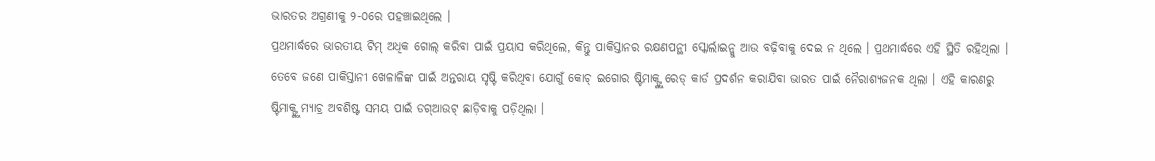ଭାରତର ଅଗ୍ରଣୀକୁ ୨-୦ରେ ପହଞ୍ଚାଇଥିଲେ ।
ପ୍ରଥମାର୍ଦ୍ଧରେ ଭାରତୀୟ ଟିମ୍ ଅଧିକ ଗୋଲ୍ କରିବା ପାଇଁ ପ୍ରୟାସ କରିଥିଲେ, କିନ୍ତୁ ପାକିସ୍ତାନର ରକ୍ଷଣପନ୍ଥୀ ସ୍କୋର୍ଲାଇନ୍କୁ ଆଉ ବଢ଼ିବାକୁ ଦେଇ ନ ଥିଲେ । ପ୍ରଥମାର୍ଦ୍ଧରେ ଏହି ସ୍ଥିତି ରହିଥିଲା । ତେବେ ଜଣେ ପାକିସ୍ତାନୀ ଖେଳାଳିଙ୍କ ପାଇଁ ଅନ୍ତରାୟ ସୃଷ୍ଟି କରିଥିବା ଯୋଗୁଁ କୋଚ୍ ଇଗୋର ଷ୍ଟିମାକ୍ଙ୍କୁ ରେଡ୍ କାର୍ଡ ପ୍ରଦର୍ଶନ କରାଯିବା ଭାରତ ପାଇଁ ନୈରାଶ୍ୟଜନକ ଥିଲା । ଏହି କାରଣରୁ ଷ୍ଟିମାକ୍ଙ୍କୁ ମ୍ୟାଚ୍ର ଅବଶିଷ୍ଟ ସମୟ ପାଇଁ ଡଗ୍ଆଉଟ୍ ଛାଡ଼ିବାକୁ ପଡ଼ିଥିଲା ।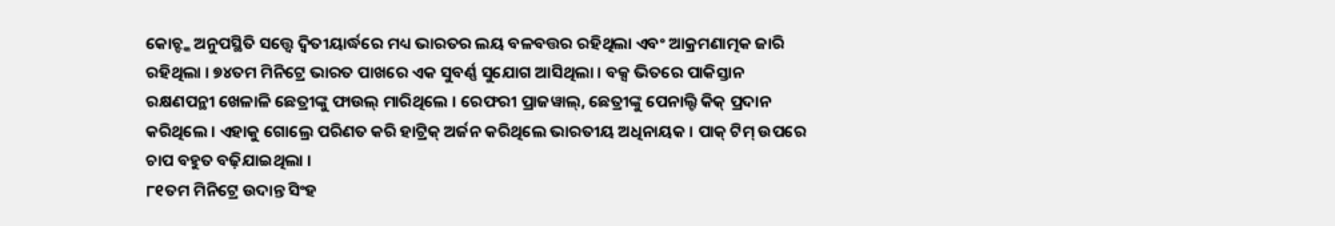କୋଚ୍ଙ୍କ ଅନୁପସ୍ଥିତି ସତ୍ତ୍ୱେ ଦ୍ୱିତୀୟାର୍ଦ୍ଧରେ ମଧ୍ୟ ଭାରତର ଲୟ ବଳବତ୍ତର ରହିଥିଲା ଏବଂ ଆକ୍ରମଣାତ୍ମକ ଜାରି ରହିଥିଲା । ୭୪ତମ ମିନିଟ୍ରେ ଭାରତ ପାଖରେ ଏକ ସୁବର୍ଣ୍ଣ ସୁଯୋଗ ଆସିଥିଲା । ବକ୍ସ ଭିତରେ ପାକିସ୍ତାନ ରକ୍ଷଣପନ୍ଥୀ ଖେଳାଳି ଛେତ୍ରୀଙ୍କୁ ଫାଉଲ୍ ମାରିଥିଲେ । ରେଫରୀ ପ୍ରାଜୱାଲ୍, ଛେତ୍ରୀଙ୍କୁ ପେନାଲ୍ଟି କିକ୍ ପ୍ରଦାନ କରିଥିଲେ । ଏହାକୁ ଗୋଲ୍ରେ ପରିଣତ କରି ହାଟ୍ରିକ୍ ଅର୍ଜନ କରିଥିଲେ ଭାରତୀୟ ଅଧିନାୟକ । ପାକ୍ ଟିମ୍ ଉପରେ ଚାପ ବହୁତ ବଢ଼ିଯାଇଥିଲା ।
୮୧ତମ ମିନିଟ୍ରେ ଉଦାନ୍ତ ସିଂହ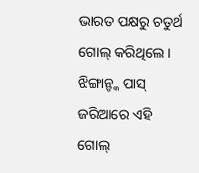ଭାରତ ପକ୍ଷରୁ ଚତୁର୍ଥ ଗୋଲ୍ କରିଥିଲେ । ଝିଙ୍ଗାନ୍ଙ୍କ ପାସ୍ ଜରିଆରେ ଏହି ଗୋଲ୍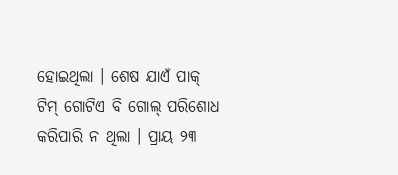ହୋଇଥିଲା । ଶେଷ ଯାଏଁ ପାକ୍ ଟିମ୍ ଗୋଟିଏ ବି ଗୋଲ୍ ପରିଶୋଧ କରିପାରି ନ ଥିଲା । ପ୍ରାୟ ୨୩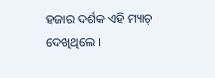ହଜାର ଦର୍ଶକ ଏହି ମ୍ୟାଚ୍ ଦେଖିଥିଲେ ।